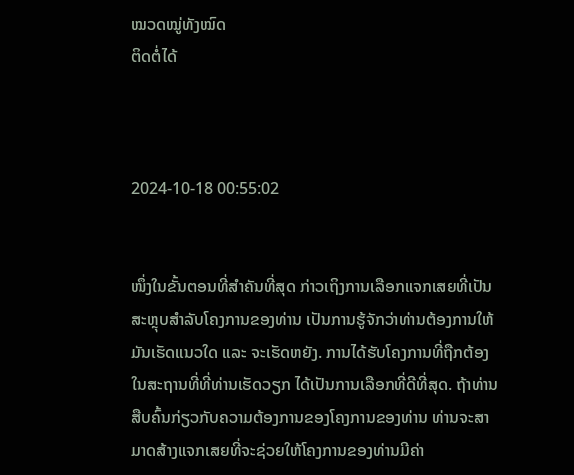ໝວດໝູ່ທັງໝົດ
ຕິດຕໍ່ໄດ້



2024-10-18 00:55:02


ໜຶ່ງໃນຂັ້ນຕອນທີ່ສຳຄັນທີ່ສຸດ ກ່າວເຖິງການເລືອກແຈກເສຍທີ່ເປັນສະຫຼຸບສຳລັບໂຄງການຂອງທ່ານ ເປັນການຮູ້ຈັກວ່າທ່ານຕ້ອງການໃຫ້ມັນເຮັດແນວໃດ ແລະ ຈະເຮັດຫຍັງ. ການໄດ້ຮັບໂຄງການທີ່ຖືກຕ້ອງໃນສະຖານທີ່ທີ່ທ່ານເຮັດວຽກ ໄດ້ເປັນການເລືອກທີ່ດີທີ່ສຸດ. ຖ້າທ່ານສືບຄົ້ນກ່ຽວກັບຄວາມຕ້ອງການຂອງໂຄງການຂອງທ່ານ ທ່ານຈະສາມາດສ້າງແຈກເສຍທີ່ຈະຊ່ວຍໃຫ້ໂຄງການຂອງທ່ານມີຄ່າ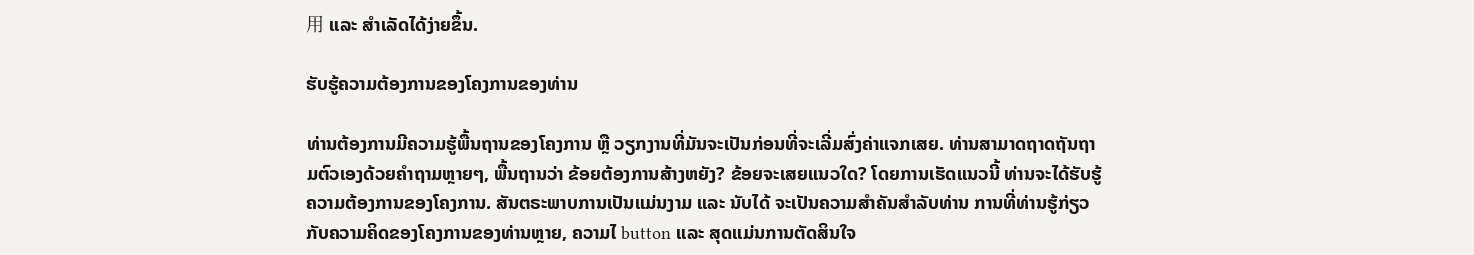用 ແລະ ສຳເລັດໄດ້ງ່າຍຂຶ້ນ.

ຮັບຮູ້ຄວາມຕ້ອງການຂອງໂຄງການຂອງທ່ານ

ທ່ານຕ້ອງການມີຄວາມຮູ້ພື້ນຖານຂອງໂຄງການ ຫຼື ວຽກງານທີ່ມັນຈະເປັນກ່ອນທີ່ຈະເລີ່ມສົ່ງຄ່າແຈກເສຍ. ທ່ານສາມາດຖາດຖັນຖາມຕົວເອງດ້ວຍຄຳຖາມຫຼາຍໆ, ພື້ນຖານວ່າ ຂ້ອຍຕ້ອງການສ້າງຫຍັງ? ຂ້ອຍຈະເສຍແນວໃດ? ໂດຍການເຮັດແນວນີ້ ທ່ານຈະໄດ້ຮັບຮູ້ຄວາມຕ້ອງການຂອງໂຄງການ. ສັນຕຣະພາບການເປັນແມ່ນງາມ ແລະ ນັບໄດ້ ຈະເປັນຄວາມສຳຄັນສຳລັບທ່ານ ການທີ່ທ່ານຮູ້ກ່ຽວກັບຄວາມຄິດຂອງໂຄງການຂອງທ່ານຫຼາຍ, ຄວາມໄ button ແລະ ສຸດແມ່ນການຕັດສິນໃຈ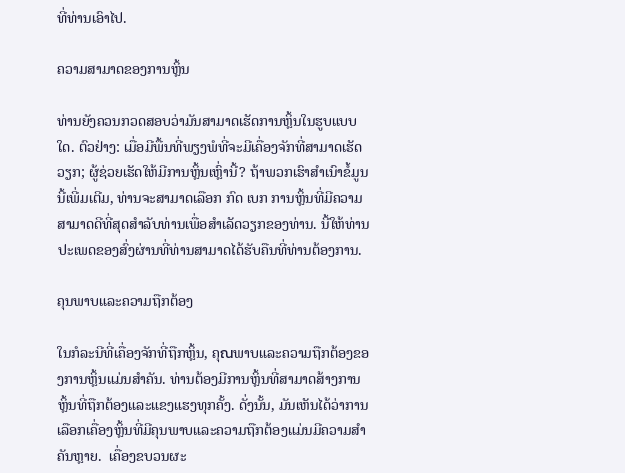ທີ່ທ່ານເອົາໄປ.

ຄວາມສາມາດຂອງການຫຼິ້ນ

ທ່ານຍັງຄວນກວດສອບວ່າມັນສາມາດເຮັດການຫຼິ້ນໃນຮູບແບບໃດ. ຕົວຢ່າງ: ເມື່ອມີພື້ນທີ່ພຽງພໍທີ່ຈະມີເຄື່ອງຈັກທີ່ສາມາດເຮັດວຽກ; ຜູ້ຊ່ວຍເຮັດໃຫ້ມີການຫຼິ້ນເຫຼົ່ານີ້? ຖ້າພວກເຮົາສຳເນົາຂໍ້ມູນນີ້ເພີ່ມເຕີມ, ທ່ານຈະສາມາດເລືອກ ກົດ ເບກ ການຫຼິ້ນທີ່ມີຄວາມສາມາດດີທີ່ສຸດສຳລັບທ່ານເພື່ອສຳເລັດວຽກຂອງທ່ານ. ນີ້ໃຫ້ທ່ານປະເພດຂອງສົ່ງຜ່ານທີ່ທ່ານສາມາດໄດ້ຮັບຄືນທີ່ທ່ານຕ້ອງການ.

ຄຸນພາບແລະຄວາມຖືກຕ້ອງ

ໃນກໍລະນີທີ່ເຄື່ອງຈັກທີ່ຖືກຫຼິ້ນ, ຄຸณພາບແລະຄວາມຖືກຕ້ອງຂອງການຫຼິ້ນແມ່ນສຳຄັນ. ທ່ານຕ້ອງມີການຫຼິ້ນທີ່ສາມາດສ້າງການຫຼິ້ນທີ່ຖືກຕ້ອງແລະແຂງແຮງທຸກຄັ້ງ. ດັ່ງນັ້ນ, ມັນເຫັນໄດ້ວ່າການເລືອກເຄື່ອງຫຼິ້ນທີ່ມີຄຸນພາບແລະຄວາມຖືກຕ້ອງແມ່ນມີຄວາມສຳຄັນຫຼາຍ.  ເຄື່ອງຂບວນຜະ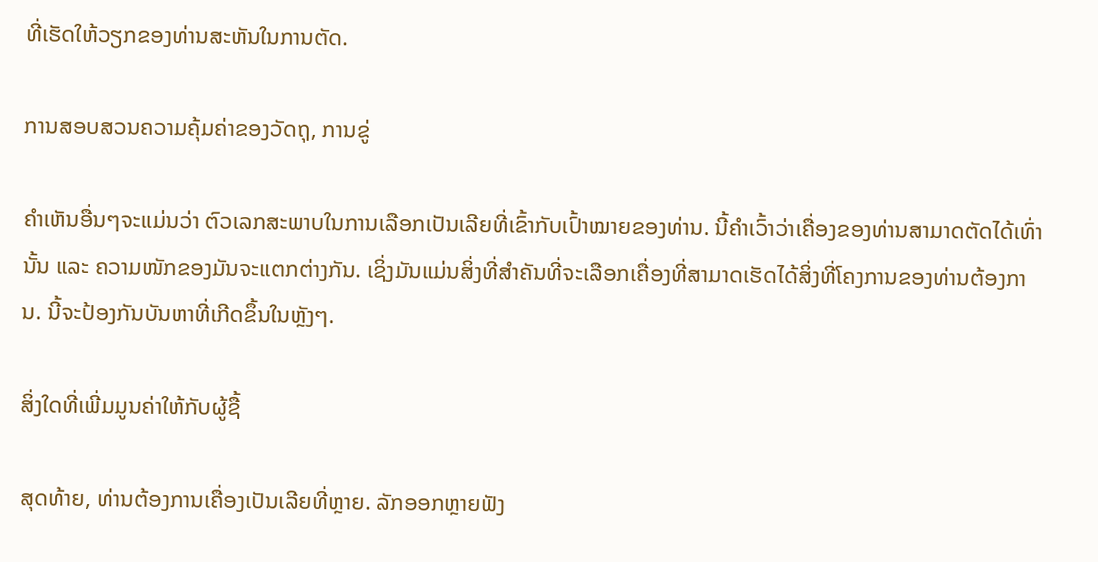ທີ່ເຮັດໃຫ້ວຽກຂອງທ່ານສະຫັນໃນການຕັດ.

ການສອບສວນຄວາມຄຸ້ມຄ່າຂອງວັດຖຸ, ການຂູ່

ຄຳເຫັນອື່ນໆຈະແມ່ນວ່າ ຕົວເລກສະພາບໃນການເລືອກເປັນເລີຍທີ່ເຂົ້າກັບເປົ້າໝາຍຂອງທ່ານ. ນີ້ຄໍາເວົ້າວ່າເຄື່ອງຂອງທ່ານສາມາດຕັດໄດ້ເທົ່ານັ້ນ ແລະ ຄວາມໜັກຂອງມັນຈະແຕກຕ່າງກັນ. ເຊິ່ງມັນແມ່ນສິ່ງທີ່ສຳຄັນທີ່ຈະເລືອກເຄື່ອງທີ່ສາມາດເຮັດໄດ້ສິ່ງທີ່ໂຄງການຂອງທ່ານຕ້ອງການ. ນີ້ຈະປ້ອງກັນບັນຫາທີ່ເກີດຂຶ້ນໃນຫຼັງໆ.

ສິ່ງໃດທີ່ເພີ່ມມູນຄ່າໃຫ້ກັບຜູ້ຊື້

ສຸດທ້າຍ, ທ່ານຕ້ອງການເຄື່ອງເປັນເລີຍທີ່ຫຼາຍ. ລັກອອກຫຼາຍຟັງ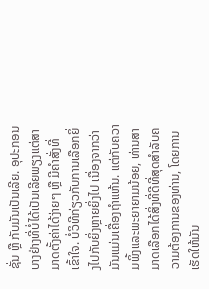ຊັ່ນ ຫຼື ກັບມັນເປັນເລີຍ. ອຸປະກອນບາງຢ່າງທີ່ບໍ່ໄດ້ເປັນເລີຍພຽງແຕ່ສາມາດຕັ້ງຄ່າໄດ້ງ່າຍໆ ຫຼື ມີຄຳສັ່ງທີ່ເຂົ້າໃຈ. ບໍ່ວິທີກ່ຽວກັບການເລືອກຍິ່ງໄປກັບຍິ່ງຫຼາຍຍິ່ງໄປ ເນື່ອງຈາກວ່າມັນແມ່ນເຄື່ອງຖຳແຫ້ນ. ແຕ່ກັບຄວາມພິ້ງແລະພະຍາຍາມນ້ອຍ, ທ່ານສາມາດເລືອກໄດ້ສິ່ງທີ່ດີທີ່ສຸດສຳລັບຄວາມຕ້ອງການຂອງທ່ານ, ໂດຍການເຮັດໃຫ້ມັນ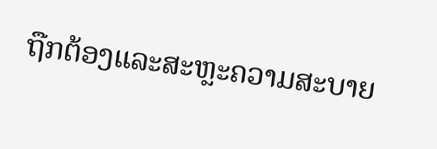ຖືກຕ້ອງແລະສະຫຼະຄວາມສະບາຍ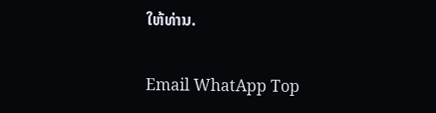ໃຫ້ທ່ານ.

Email WhatApp Top